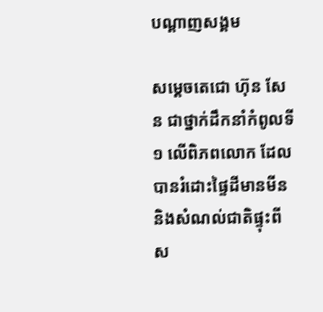បណ្តាញសង្គម

សម្តេចតេជោ ហ៊ុន សែន ជាថ្នាក់ដឹកនាំកំពូលទី១ លើពិភពលោក ដែលបានរំដោះផ្ទៃដីមានមីន និងសំណល់ជាតិផ្ទុះពីស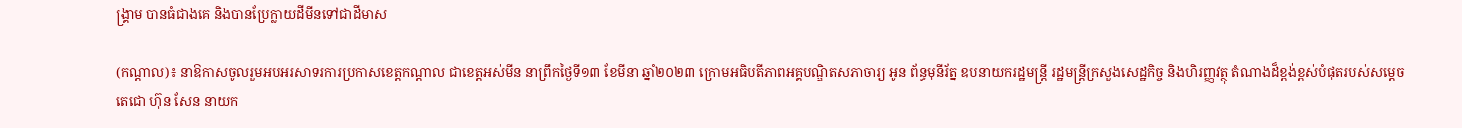ង្រ្គាម បានធំជាងគេ និងបានប្រែក្លាយដីមីនទៅជាដីមាស

(កណ្តាល)៖ នាឱកាសចូលរួមអបអរសាទរការប្រកាសខេត្តកណ្តាល ជាខេត្តអស់មីន នាព្រឹកថ្ងៃទី១៣ ខែមីនា ឆ្នាំ២០២៣ ក្រោមអធិបតីភាពអគ្គបណ្ឌិតសភាចារ្យ អូន ព័ន្ធមុនីរ័ត្ន ឧបនាយករដ្ឋមន្រ្តី រដ្ឋមន្រ្តីក្រសួងសេដ្ឋកិច្ច និងហិរញ្ញវត្ថុ តំណាងដ៏ខ្ពង់ខ្ពស់បំផុតរបស់សម្តេចតេជោ ហ៊ុន សែន នាយក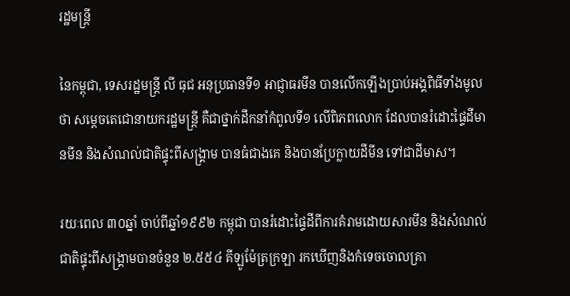រដ្ឋមន្រ្តី

នៃកម្ពុជា, ទេសរដ្ឋមន្រ្តី លី ធុជ អនុប្រធានទី១ អាជ្ញាធរមីន បានលើកឡើងប្រាប់អង្គពិធីទាំងមូលថា សម្តេចតេជោនាយករដ្ឋមន្រ្តី គឺជាថ្នាក់ដឹកនាំកំពូលទី១ លើពិភពលោក ដែលបានរំដោះផ្ទៃដីមានមីន និងសំណល់ជាតិផ្ទុះពីសង្រ្គាម បានធំជាងគេ និងបានប្រែក្លាយដីមីន ទៅជាដីមាស។

រយៈពេល ៣០ឆ្នាំ ចាប់ពីឆ្នាំ១៩៩២ កម្ពុជា បានរំដោះផ្ទៃដីពីការគំរាមដោយសារមីន និងសំណល់ជាតិផ្ទុះពីសង្រ្គាមបានចំនួន ២.៥៥៤ គីឡូម៉ែត្រក្រឡា រកឃើញនិងកំទេចចោលគ្រា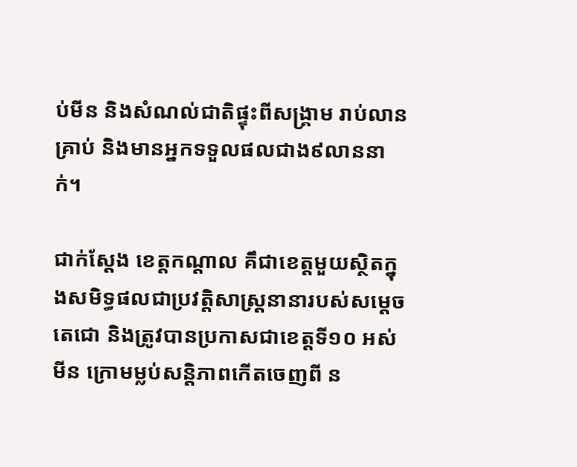ប់មីន និងសំណល់ជាតិផ្ទុះពីសង្គ្រាម រាប់លានគ្រាប់ និងមានអ្នកទទួលផលជាង៩លាននាក់។

ជាក់ស្តែង ខេត្តកណ្តាល គឹជាខេត្តមួយស្ថិតក្នុងសមិទ្ធផលជាប្រវត្តិសាស្រ្តនានារបស់សម្តេចតេជោ និងត្រូវបានប្រកាសជាខេត្តទី១០ អស់មីន ក្រោមម្លប់សន្តិភាពកើតចេញពី ន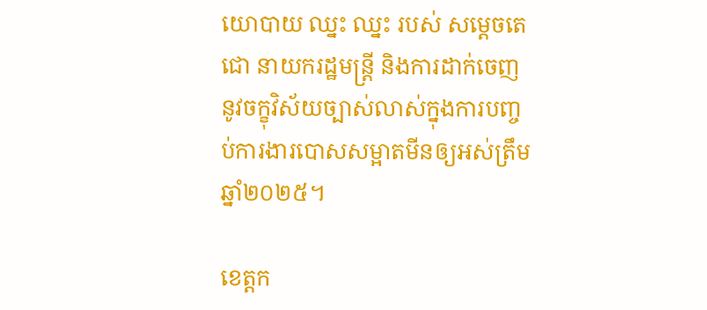យោបាយ ឈ្នះ ឈ្នះ របស់ សម្តេចតេជោ នាយករដ្ឋមន្រ្តី និងការដាក់ចេញនូវចក្ខុវិស័យច្បាស់លាស់ក្នុងការបញ្ចប់ការងារបោសសម្អាតមីនឲ្យអស់ត្រឹមឆ្នាំ២០២៥។

ខេត្តក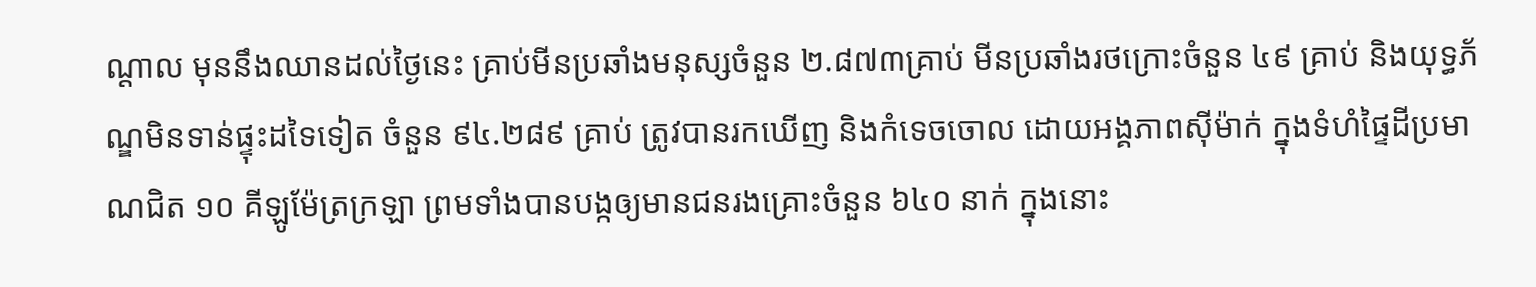ណ្តាល មុននឹងឈានដល់ថ្ងៃនេះ គ្រាប់មីនប្រឆាំងមនុស្សចំនួន ២.៨៧៣គ្រាប់ មីនប្រឆាំងរថក្រោះចំនួន ៤៩ គ្រាប់ និងយុទ្ធភ័ណ្ឌមិនទាន់ផ្ទុះដទៃទៀត ចំនួន ៩៤.២៨៩ គ្រាប់ ត្រូវបានរកឃើញ និងកំទេចចោល ដោយអង្គភាពស៊ីម៉ាក់ ក្នុងទំហំផ្ទៃដីប្រមាណជិត ១០ គីឡូម៉ែត្រក្រឡា ព្រមទាំងបានបង្កឲ្យមានជនរងគ្រោះចំនួន ៦៤០ នាក់ ក្នុងនោះ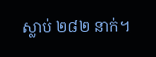ស្លាប់ ២៨២ នាក់។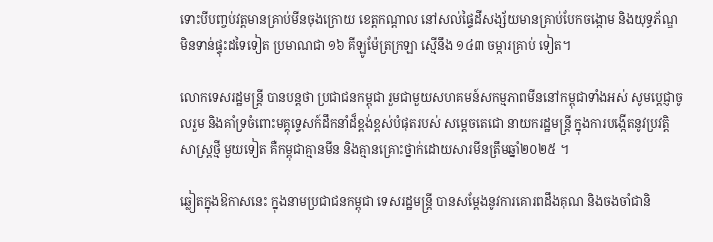ទោះបីបញ្ចប់វត្តមានគ្រាប់មីនចុងក្រោយ ខេត្តកណ្តាល នៅសល់ផ្ទៃដីសង្ស័យមានគ្រាប់បែកចង្កោម និងយុទ្ធភ័ណ្ឌមិនទាន់ផ្ទុះដទៃទៀត ប្រមាណជា ១៦ គីឡូម៉ែត្រក្រឡា ស្មើនឹង ១៤៣ ចម្ការគ្រាប់ ទៀត។

លោកទេសរដ្ឋមន្រ្តី បានបន្តថា ប្រជាជនកម្ពុជា រួមជាមួយសហគមន៍សកម្មភាពមីននៅកម្ពុជាទាំងអស់ សូមប្តេជ្ញាចូលរួម និងគាំទ្រចំពោះមគ្គុទ្ទេសក៍ដឹកនាំដ៏ខ្ពង់ខ្ពស់បំផុតរបស់ សម្តេចតេជោ នាយករដ្ឋមន្រ្តី ក្នុងការបង្កើតនូវប្រវត្តិសាស្រ្តថ្មី មួយទៀត គឺកម្ពុជាគ្មានមីន និងគ្មានគ្រោះថ្នាក់ដោយសារមីនត្រឹមឆ្នាំ២០២៥ ។

ឆ្លៀតក្នុងឱកាសនេះ ក្នុងនាមប្រជាជនកម្ពុជា ទេសរដ្ឋមន្រ្តី បានសម្តែងនូវការគោរពដឹងគុណ និងចងចាំជានិ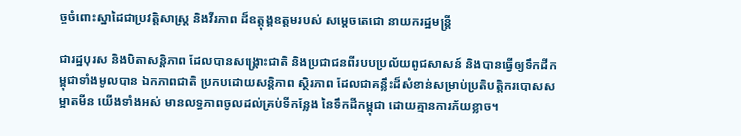ច្ចចំពោះស្នាដៃជាប្រវត្តិសាស្រ្ត និងវីរភាព ដ៏ឧត្តុង្គឧត្តមរបស់ សម្តេចតេជោ នាយករដ្ឋមន្រ្តី

ជារដ្ឋបុរស និងបិតាសន្តិភាព ដែលបានសង្រ្គោះជាតិ និងប្រជាជនពីរបបប្រល័យពូជសាសន៍ និងបានធ្វើឲ្យទឹកដីកម្ពុជាទាំងមូលបាន ឯកភាពជាតិ ប្រកបដោយសន្តិភាព ស្ថិរភាព ដែលជាគន្លឹះដ៏សំខាន់សម្រាប់ប្រតិបត្តិករបោសសម្អាតមីន យើងទាំងអស់ មានលទ្ធភាពចូលដល់គ្រប់ទីកន្លែង នៃទឹកដីកម្ពុជា ដោយគ្មានការភ័យខ្លាច។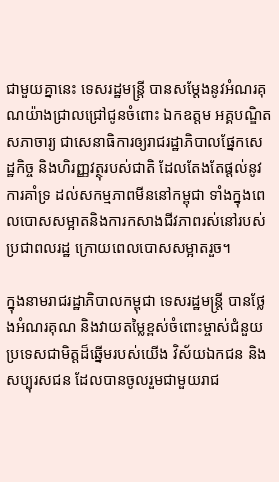ជាមួយគ្នានេះ ទេសរដ្ឋមន្រ្តី បានសម្តែងនូវអំណរគុណយ៉ាងជ្រាលជ្រៅជូនចំពោះ ឯកឧត្តម អគ្គបណ្ឌិតសភាចារ្យ ជាសេនាធិការឲ្យរាជរដ្ឋាភិបាលផ្នែកសេដ្ឋកិច្ច និងហិរញ្ញវត្ថុរបស់ជាតិ ដែលតែងតែផ្តល់នូវការគាំទ្រ ដល់សកម្មភាពមីននៅកម្ពុជា ទាំងក្នុងពេលបោសសម្អាតនិងការកសាងជីវភាពរស់នៅរបស់ប្រជាពលរដ្ឋ ក្រោយពេលបោសសម្អាតរួច។

ក្នុងនាមរាជរដ្ឋាភិបាលកម្ពុជា ទេសរដ្ឋមន្រ្តី បានថ្លែងអំណរគុណ និងវាយតម្លៃខ្ពស់ចំពោះម្ចាស់ជំនួយ ប្រទេសជាមិត្តដ៏ឆ្នើមរបស់យើង វិស័យឯកជន និងសប្បុរសជន ដែលបានចូលរួមជាមួយរាជ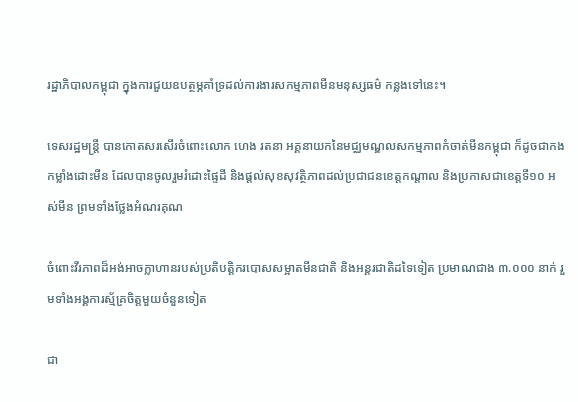រដ្ឋាភិបាលកម្ពុជា ក្នុងការជួយឧបត្ថម្ភគាំទ្រដល់ការងារសកម្មភាពមីនមនុស្សធម៌ កន្លងទៅនេះ។

ទេសរដ្ឋមន្រ្តី បានកោតសរសើរចំពោះលោក ហេង រតនា អគ្គនាយកនៃមជ្ឈមណ្ឌលសកម្មភាពកំចាត់មីនកម្ពុជា ក៏ដូចជាកងកម្លាំងដោះមីន ដែលបានចូលរួមរំដោះផ្ទៃដី និងផ្តល់សុខសុវត្ថិភាពដល់ប្រជាជនខេត្តកណ្តាល និងប្រកាសជាខេត្តទី១០ អស់មីន ព្រមទាំងថ្លែងអំណរគុណ

ចំពោះវីរភាពដ៏អង់អាចក្លាហានរបស់ប្រតិបត្តិករបោសសម្អាតមីនជាតិ និងអន្តរជាតិដទៃទៀត ប្រមាណជាង ៣.០០០ នាក់ រួមទាំងអង្គការស្ម័គ្រចិត្តមួយចំនួនទៀត

ជា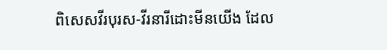ពិសេសវីរបុរស-វីរនារីដោះមីនយើង ដែល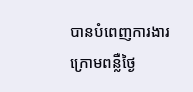បានបំពេញការងារក្រោមពន្លឺថ្ងៃ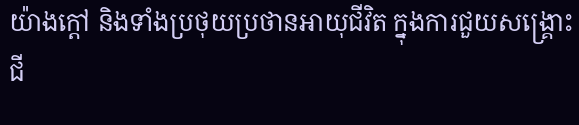យ៉ាងក្តៅ និងទាំងប្រថុយប្រថានអាយុជីវិត ក្នុងការជួយសង្រ្គោះជី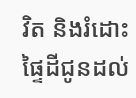វិត និងរំដោះផ្ទៃដីជូនដល់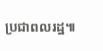ប្រជាពលរដ្ឋ៕